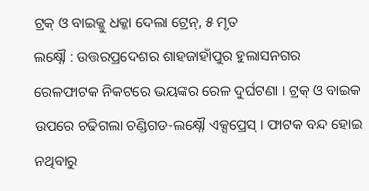ଟ୍ରକ୍ ଓ ବାଇକ୍କୁ ଧକ୍କା ଦେଲା ଟ୍ରେନ୍, ୫ ମୃତ
ଲକ୍ଷ୍ନୌ : ଉତ୍ତରପ୍ରଦେଶର ଶାହଜାହାଁପୁର ହୁଲାସନଗର ରେଳଫାଟକ ନିକଟରେ ଭୟଙ୍କର ରେଳ ଦୁର୍ଘଟଣା । ଟ୍ରକ୍ ଓ ବାଇକ ଉପରେ ଚଢିଗଲା ଚଣ୍ଡିଗଡ-ଲକ୍ଷ୍ନୌ ଏକ୍ସପ୍ରେସ୍ । ଫାଟକ ବନ୍ଦ ହୋଇ ନଥିବାରୁ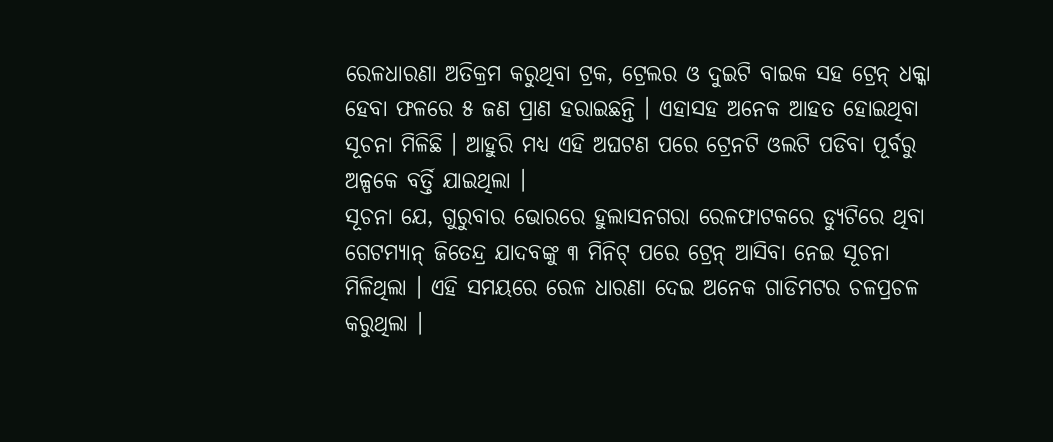ରେଳଧାରଣା ଅତିକ୍ରମ କରୁଥିବା ଟ୍ରକ, ଟ୍ରେଲର ଓ ଦୁଇଟି ବାଇକ ସହ ଟ୍ରେନ୍ ଧକ୍କା ହେବା ଫଳରେ ୫ ଜଣ ପ୍ରାଣ ହରାଇଛନ୍ତି । ଏହାସହ ଅନେକ ଆହତ ହୋଇଥିବା ସୂଚନା ମିଳିଛି । ଆହୁରି ମଧ୍ୟ ଏହି ଅଘଟଣ ପରେ ଟ୍ରେନଟି ଓଲଟି ପଡିବା ପୂର୍ବରୁ ଅଳ୍ପକେ ବର୍ତ୍ତି ଯାଇଥିଲା ।
ସୂଚନା ଯେ, ଗୁରୁବାର ଭୋରରେ ହୁଲାସନଗରା ରେଳଫାଟକରେ ଡ୍ୟୁଟିରେ ଥିବା ଗେଟମ୍ୟାନ୍ ଜିତେନ୍ଦ୍ର ଯାଦବଙ୍କୁ ୩ ମିନିଟ୍ ପରେ ଟ୍ରେନ୍ ଆସିବା ନେଇ ସୂଚନା ମିଳିଥିଲା । ଏହି ସମୟରେ ରେଳ ଧାରଣା ଦେଇ ଅନେକ ଗାଡିମଟର ଚଳପ୍ରଚଳ କରୁଥିଲା ।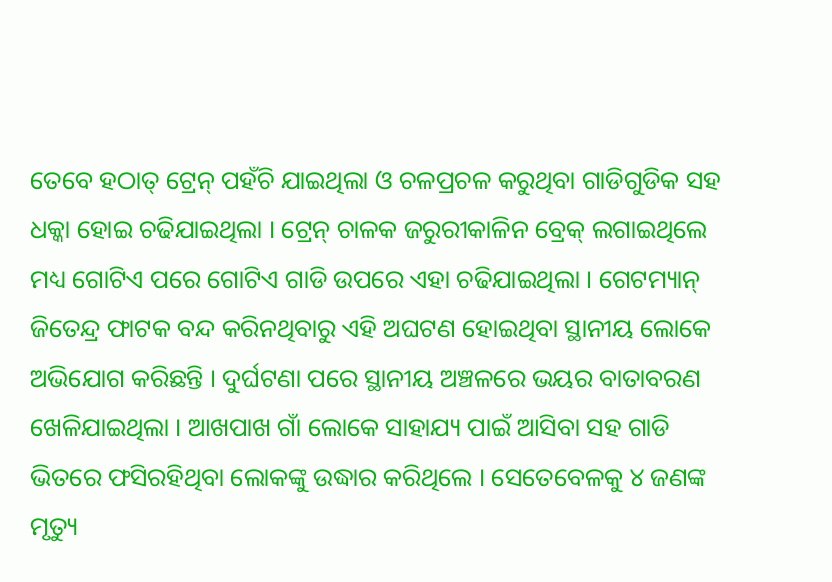ତେବେ ହଠାତ୍ ଟ୍ରେନ୍ ପହଁଚି ଯାଇଥିଲା ଓ ଚଳପ୍ରଚଳ କରୁଥିବା ଗାଡିଗୁଡିକ ସହ ଧକ୍କା ହୋଇ ଚଢିଯାଇଥିଲା । ଟ୍ରେନ୍ ଚାଳକ ଜରୁରୀକାଳିନ ବ୍ରେକ୍ ଲଗାଇଥିଲେ ମଧ୍ୟ ଗୋଟିଏ ପରେ ଗୋଟିଏ ଗାଡି ଉପରେ ଏହା ଚଢିଯାଇଥିଲା । ଗେଟମ୍ୟାନ୍ ଜିତେନ୍ଦ୍ର ଫାଟକ ବନ୍ଦ କରିନଥିବାରୁ ଏହି ଅଘଟଣ ହୋଇଥିବା ସ୍ଥାନୀୟ ଲୋକେ ଅଭିଯୋଗ କରିଛନ୍ତି । ଦୁର୍ଘଟଣା ପରେ ସ୍ଥାନୀୟ ଅଞ୍ଚଳରେ ଭୟର ବାତାବରଣ ଖେଳିଯାଇଥିଲା । ଆଖପାଖ ଗାଁ ଲୋକେ ସାହାଯ୍ୟ ପାଇଁ ଆସିବା ସହ ଗାଡି ଭିତରେ ଫସିରହିଥିବା ଲୋକଙ୍କୁ ଉଦ୍ଧାର କରିଥିଲେ । ସେତେବେଳକୁ ୪ ଜଣଙ୍କ ମୃତ୍ୟୁ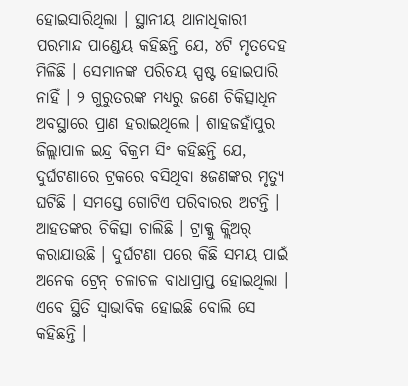ହୋଇସାରିଥିଲା । ସ୍ଥାନୀୟ ଥାନାଧିକାରୀ ପରମାନ୍ଦ ପାଣ୍ଡେୟ କହିଛନ୍ତି ଯେ, ୪ଟି ମୃତଦେହ ମିଳିଛି । ସେମାନଙ୍କ ପରିଚୟ ସ୍ପଷ୍ଟ ହୋଇପାରି ନାହିଁ । ୨ ଗୁରୁତରଙ୍କ ମଧ୍ୟରୁ ଜଣେ ଚିକିତ୍ସାଧିନ ଅବସ୍ଥାରେ ପ୍ରାଣ ହରାଇଥିଲେ । ଶାହଜହାଁପୁର ଜିଲ୍ଲାପାଳ ଇନ୍ଦ୍ର ବିକ୍ରମ ସିଂ କହିଛନ୍ତି ଯେ, ଦୁର୍ଘଟଣାରେ ଟ୍ରକରେ ବସିଥିବା ୫ଜଣଙ୍କର ମୃତ୍ୟୁ ଘଟିଛି । ସମସ୍ତେ ଗୋଟିଏ ପରିବାରର ଅଟନ୍ତି । ଆହତଙ୍କର ଚିକିତ୍ସା ଚାଲିଛି । ଟ୍ରାକ୍କୁ କ୍ଲିଅର୍ କରାଯାଉଛି । ଦୁର୍ଘଟଣା ପରେ କିଛି ସମୟ ପାଇଁ ଅନେକ ଟ୍ରେନ୍ ଚଳାଚଳ ବାଧାପ୍ରାପ୍ତ ହୋଇଥିଲା । ଏବେ ସ୍ଥିତି ସ୍ୱାଭାବିକ ହୋଇଛି ବୋଲି ସେ କହିଛନ୍ତି ।